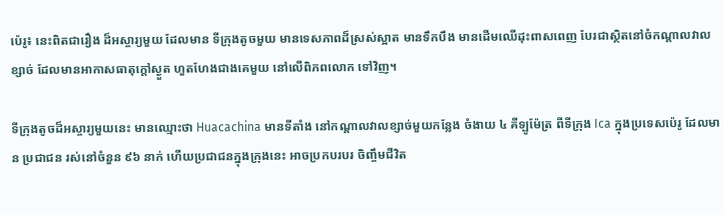ប៉េរូ៖ នេះពិតជារឿង ដ៏អស្ចារ្យមួយ ដែលមាន ទីក្រុងតូចមួយ មានទេសភាពដ៏ស្រស់ស្អាត មានទឹកបឹង មានដើមឈើដុះពាសពេញ បែរជាស្ថិតនៅចំកណ្តាលវាលខ្សាច់ ដែលមានអាកាសធាតុក្តៅស្ងួត ហួតហែងជាងគេមួយ នៅលើពិភពលោក ទៅវិញ។

ទីក្រុងតូចដ៏អស្ចារ្យមួយនេះ មានឈ្មោះថា Huacachina មានទីតាំង នៅកណ្តាលវាលខ្សាច់មួយកន្លែង ចំងាយ ៤ គីឡូម៉ែត្រ ពីទីក្រុង Ica ក្នុងប្រទេសប៉េរូ ដែលមាន ប្រជាជន រស់នៅចំនួន ៩៦ នាក់ ហើយប្រជាជនក្នុងក្រុងនេះ អាចប្រកបរបរ ចិញ្ចឹមជីវិត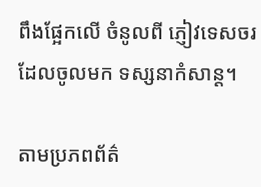ពឹងផ្អែកលើ ចំនូលពី ភ្ញៀវទេសចរ ដែលចូលមក ទស្សនាកំសាន្ត។

តាមប្រភពព័ត៌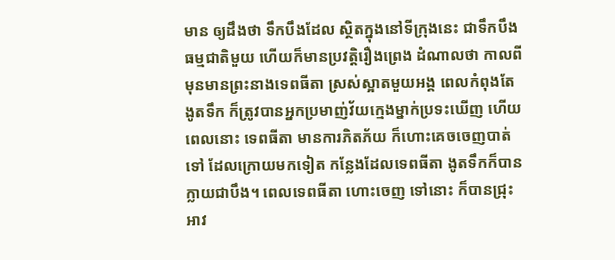មាន ឲ្យដឹងថា ទឹកបឹងដែល ស្ថិតក្នុងនៅទីក្រុងនេះ ជាទឹកបឹងធម្មជាតិមួយ ហើយក៏មានប្រវត្តិរឿងព្រេង ដំណាលថា កាលពីមុនមានព្រះនាងទេពធីតា ស្រស់ស្អាតមួយអង្គ ពេលកំពុងតែងូតទឹក ក៏ត្រូវបានអ្នកប្រមាញ់វ័យក្មេងម្នាក់ប្រទះឃើញ ហើយពេលនោះ ទេពធីតា មានការភិតភ័យ ក៏ហោះគេចចេញបាត់ទៅ ដែលក្រោយមកទៀត កន្លែងដែលទេពធីតា ងូតទឹកក៏បានក្លាយជាបឹង។ ពេលទេពធីតា ហោះចេញ ទៅនោះ ក៏បានជ្រុះអាវ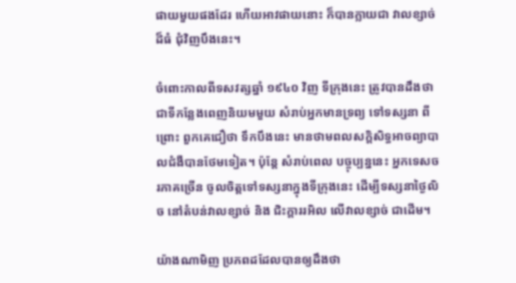ផាយមួយផងដែរ ហើយអាវផាយនោះ ក៏បានក្លាយជា វាលខ្សាច់ដ៏ធំ ជុំវិញបឹងនេះ។

ចំពោះកាលពីទសវត្សឆ្នាំ ១៩៤០ វិញ ទីក្រុងនេះ ត្រូវបានដឹងថា ជាទីកន្លែងពេញនិយមមួយ សំរាប់អ្នកមានទ្រព្យ ទៅទស្សនា ពីព្រោះ ពួកគេជឿថា ទឹកបឹងនេះ មានថាមពលសក្តិសិទ្ធអាចព្យាបាលជំងឺបានថែមទៀត។ ប៉ុន្តែ សំរាប់ពេល បច្ចុប្បន្ននេះ អ្នកទេសចរភាគច្រើន ចូលចិត្តទៅទស្សនាក្នុងទីក្រុងនេះ ដើម្បីទស្សនាថ្ងៃលិច នៅតំបន់វាលខ្សាច់ និង ជិះក្តាររអិល លើវាលខ្សាច់ ជាដើម។

យ៉ាងណាមិញ ប្រភពដដែលបានឲ្យដឹងថា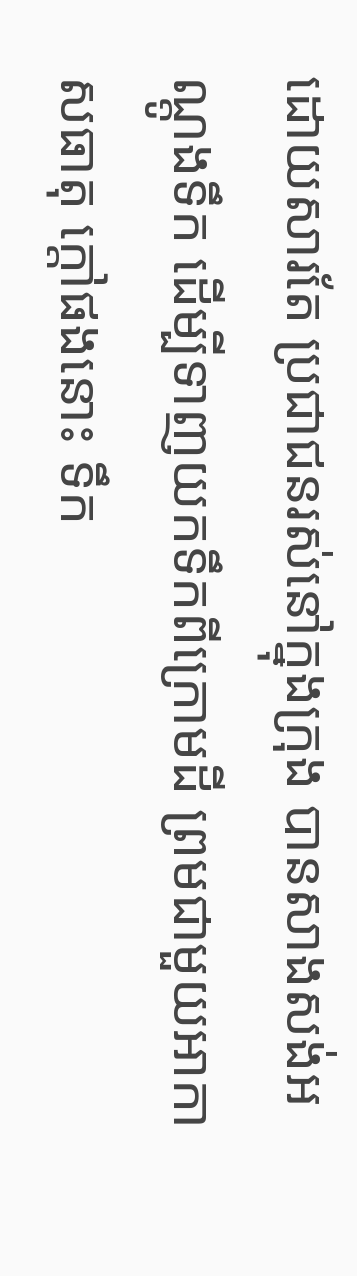ដោយសារតែ ប្រជាជនរស់នៅក្នុងក្រុង បានសាងសង់អណ្តូងទឹក ដើម្បីទាញយកទឹកពីក្រោមដី ព្រមជាមួយអាកាសធាតុ ក្តៅផងនោះ ទឹក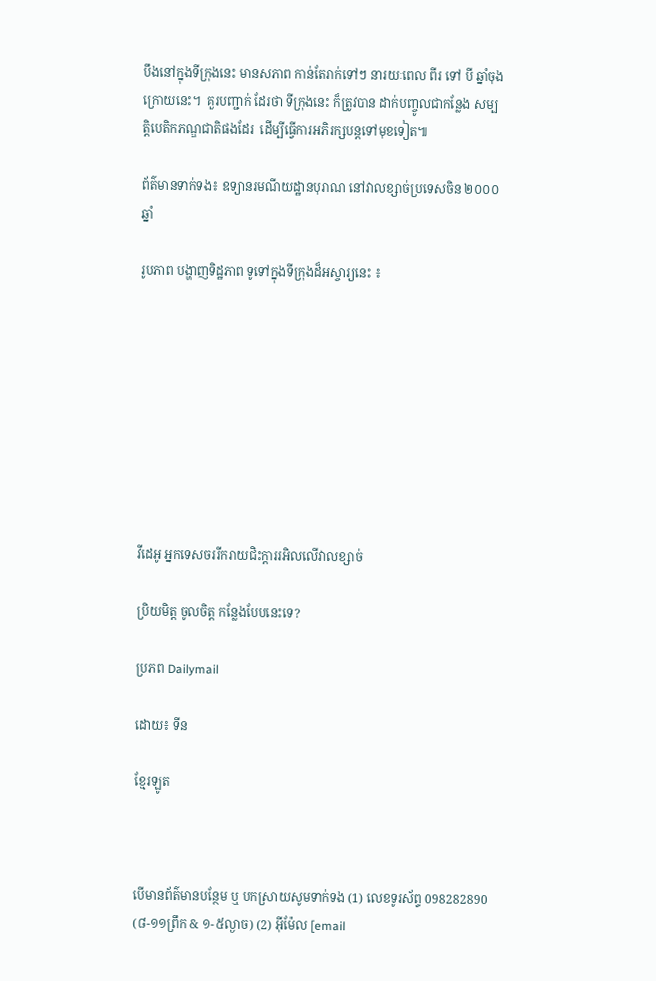បឹងនៅក្នុងទីក្រុងនេះ មានសភាព កាន់តែរាក់ទៅៗ នារយៈពេល ពីរ ទៅ បី ឆ្នាំចុងក្រោយនេះ។  គួរបញ្ជាក់ ដែរថា ទីក្រុងនេះ ក៏ត្រូវបាន ដាក់បញ្ចូលជាកន្លែង សម្បត្តិបេតិកភណ្ឌជាតិផងដែរ  ដើម្បីធ្វើការអភិរក្សបន្តទៅមុខទៀត៕

ព័ត៌មានទាក់ទង៖ ឧទ្យានរមណីយដ្ឋានបុរាណ នៅវាលខ្សាច់ប្រទេសចិន ២០០០ ឆ្នាំ

រូបភាព បង្ហាញទិដ្ឋភាព ទូទៅក្នុងទីក្រុងដ៏អស្ចារ្យនេះ ៖









វីដេអូ អ្នកទេសចររីករាយជិះក្តាររអិលលើវាលខ្សាច់

ប្រិយមិត្ត ចូលចិត្ត កន្លែងបែបនេះទេ?

ប្រភព Dailymail

ដោយ៖ ទីន

ខ្មែរឡូត



បើមានព័ត៌មានបន្ថែម ឬ បកស្រាយសូមទាក់ទង (1) លេខទូរស័ព្ទ 098282890 (៨-១១ព្រឹក & ១-៥ល្ងាច) (2) អ៊ីម៉ែល [email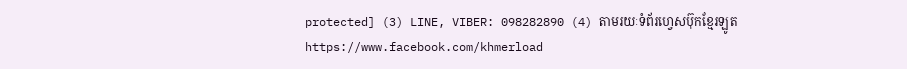protected] (3) LINE, VIBER: 098282890 (4) តាមរយៈទំព័រហ្វេសប៊ុកខ្មែរឡូត https://www.facebook.com/khmerload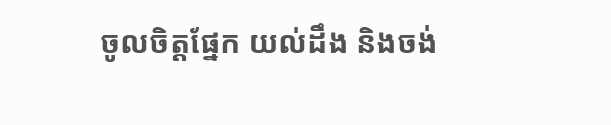ចូលចិត្តផ្នែក យល់ដឹង និងចង់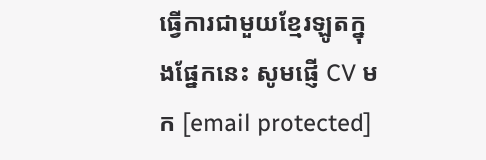ធ្វើការជាមួយខ្មែរឡូតក្នុងផ្នែកនេះ សូមផ្ញើ CV មក [email protected]